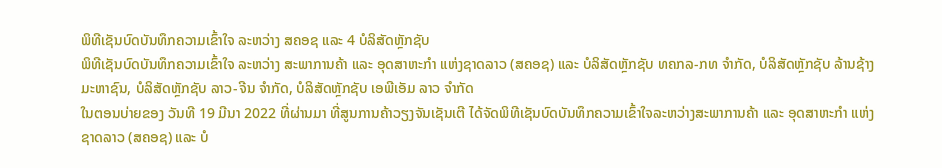ພິທີເຊັນບົດບັນທຶກຄວາມເຂົ້າໃຈ ລະຫວ່າງ ສຄອຊ ແລະ 4 ບໍລິສັດຫຼັກຊັບ
ພິທີເຊັນບົດບັນທຶກຄວາມເຂົ້າໃຈ ລະຫວ່າງ ສະພາການຄ້າ ແລະ ອຸດສາຫະກຳ ແຫ່ງຊາດລາວ (ສຄອຊ) ແລະ ບໍລິສັດຫຼັກຊັບ ທຄກລ-ກທ ຈຳກັດ, ບໍລິສັດຫຼັກຊັບ ລ້ານຊ້າງ ມະຫາຊົນ, ບໍລິສັດຫຼັກຊັບ ລາວ-ຈີນ ຈຳກັດ, ບໍລິສັດຫຼັກຊັບ ເອພີເອັມ ລາວ ຈຳກັດ
ໃນຕອນບ່າຍຂອງ ວັນທີ 19 ມີນາ 2022 ທີ່ຜ່ານມາ ທີ່ສູນການຄ້າວຽງຈັນເຊັນເຕີ ໄດ້ຈັດພິທີເຊັນບົດບັນທຶກຄວາມເຂົ້າໃຈລະຫວ່າງສະພາການຄ້າ ແລະ ອຸດສາຫະກຳ ແຫ່ງຊາດລາວ (ສຄອຊ) ແລະ ບໍ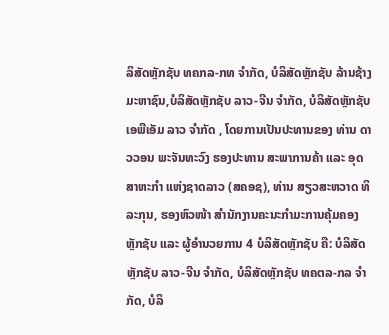ລິສັດຫຼັກຊັບ ທຄກລ-ກທ ຈຳກັດ, ບໍລິສັດຫຼັກຊັບ ລ້ານຊ້າງ ມະຫາຊົນ,ບໍລິສັດຫຼັກຊັບ ລາວ-ຈີນ ຈຳກັດ, ບໍລິສັດຫຼັກຊັບ ເອພີເອັມ ລາວ ຈຳກັດ , ໂດຍການເປັນປະທານຂອງ ທ່ານ ດາວວອນ ພະຈັນທະວົງ ຮອງປະທານ ສະພາການຄ້າ ແລະ ອຸດສາຫະກຳ ແຫ່ງຊາດລາວ (ສຄອຊ), ທ່ານ ສຽວສະຫວາດ ທິລະກຸນ, ຮອງຫົວໜ້າ ສໍານັກງານຄະນະກໍາມະການຄຸ້ມຄອງຫຼັກຊັບ ແລະ ຜູ້ອໍານວຍການ 4 ບໍລິສັດຫຼັກຊັບ ຄື: ບໍລິສັດຫຼັກຊັບ ລາວ-ຈີນ ຈຳກັດ, ບໍລິສັດຫຼັກຊັບ ທຄຕລ-ກລ ຈຳກັດ, ບໍລິ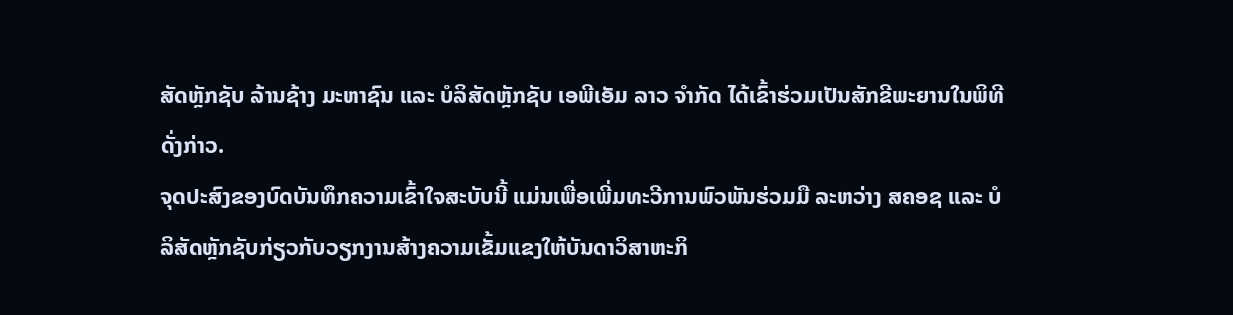ສັດຫຼັກຊັບ ລ້ານຊ້າງ ມະຫາຊົນ ແລະ ບໍລິສັດຫຼັກຊັບ ເອພີເອັມ ລາວ ຈຳກັດ ໄດ້ເຂົ້າຮ່ວມເປັນສັກຂີພະຍານໃນພິທີດັ່ງກ່າວ.
ຈຸດປະສົງຂອງບົດບັນທຶກຄວາມເຂົ້າໃຈສະບັບນີ້ ແມ່ນເພື່ອເພີ່ມທະວີການພົວພັນຮ່ວມມື ລະຫວ່າງ ສຄອຊ ແລະ ບໍລິສັດຫຼັກຊັບກ່ຽວກັບວຽກງານສ້າງຄວາມເຂັ້ມແຂງໃຫ້ບັນດາວິສາຫະກິ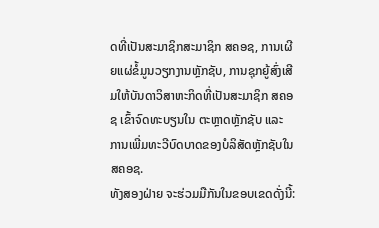ດທີ່ເປັນສະມາຊິກສະມາຊິກ ສຄອຊ, ການເຜີຍແຜ່ຂໍ້ມູນວຽກງານຫຼັກຊັບ, ການຊຸກຍູ້ສົ່ງເສີມໃຫ້ບັນດາວິສາຫະກິດທີ່ເປັນສະມາຊິກ ສຄອຊ ເຂົ້າຈົດທະບຽນໃນ ຕະຫຼາດຫຼັກຊັບ ແລະ ການເພີ່ມທະວີບົດບາດຂອງບໍລິສັດຫຼັກຊັບໃນ ສຄອຊ.
ທັງສອງຝ່າຍ ຈະຮ່ວມມືກັນໃນຂອບເຂດດັ່ງນີ້: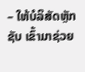– ໃຫ້ບໍລິສັດຫຼັກຊັບ ເຂົ້າມາຊ່ວຍ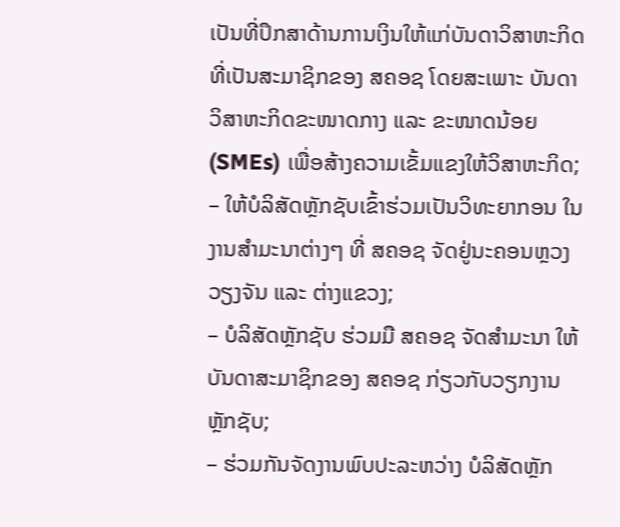ເປັນທີ່ປຶກສາດ້ານການເງິນໃຫ້ແກ່ບັນດາວິສາຫະກິດທີ່ເປັນສະມາຊິກຂອງ ສຄອຊ ໂດຍສະເພາະ ບັນດາວິສາຫະກິດຂະໜາດກາງ ແລະ ຂະໜາດນ້ອຍ (SMEs) ເພື່ອສ້າງຄວາມເຂັ້ມແຂງໃຫ້ວິສາຫະກິດ;
– ໃຫ້ບໍລິສັດຫຼັກຊັບເຂົ້າຮ່ວມເປັນວິທະຍາກອນ ໃນງານສຳມະນາຕ່າງໆ ທີ່ ສຄອຊ ຈັດຢູ່ນະຄອນຫຼວງວຽງຈັນ ແລະ ຕ່າງແຂວງ;
– ບໍລິສັດຫຼັກຊັບ ຮ່ວມມື ສຄອຊ ຈັດສຳມະນາ ໃຫ້ບັນດາສະມາຊິກຂອງ ສຄອຊ ກ່ຽວກັບວຽກງານຫຼັກຊັບ;
– ຮ່ວມກັນຈັດງານພົບປະລະຫວ່າງ ບໍລິສັດຫຼັກ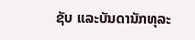ຊັບ ແລະບັນດານັກທຸລະ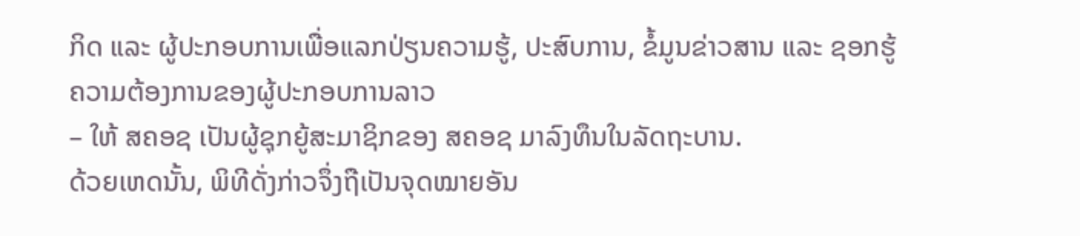ກິດ ແລະ ຜູ້ປະກອບການເພື່ອແລກປ່ຽນຄວາມຮູ້, ປະສົບການ, ຂໍ້ມູນຂ່າວສານ ແລະ ຊອກຮູ້ຄວາມຕ້ອງການຂອງຜູ້ປະກອບການລາວ
– ໃຫ້ ສຄອຊ ເປັນຜູ້ຊຸກຍູ້ສະມາຊິກຂອງ ສຄອຊ ມາລົງທຶນໃນລັດຖະບານ.
ດ້ວຍເຫດນັ້ນ, ພິທີດັ່ງກ່າວຈຶ່ງຖືເປັນຈຸດໝາຍອັນ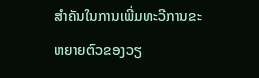ສຳຄັນໃນການເພີ່ມທະວີການຂະຫຍາຍຕົວຂອງວຽ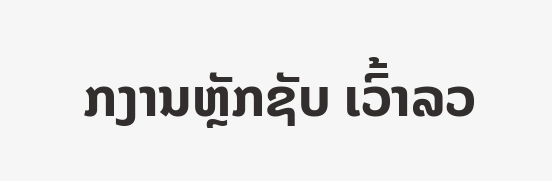ກງານຫຼັກຊັບ ເວົ້າລວ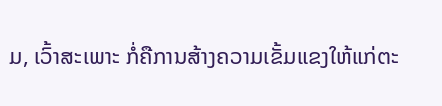ມ, ເວົ້າສະເພາະ ກໍ່ຄືການສ້າງຄວາມເຂັ້ມແຂງໃຫ້ແກ່ຕະ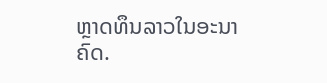ຫຼາດທຶນລາວໃນອະນາຄົດ.